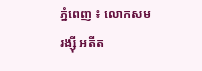ភ្នំពេញ ៖ លោកសម រង្ស៊ី អតីត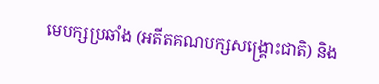មេបក្សប្រឆាំង (អតីតគណបក្សសង្រ្គោះជាតិ) និង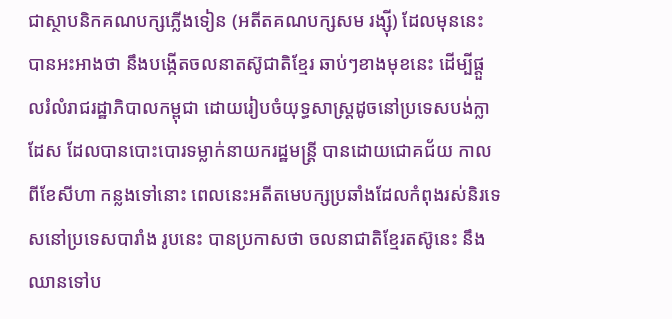ជាស្ថាបនិកគណបក្សភ្លើងទៀន (អតីតគណបក្សសម រង្ស៊ី) ដែលមុននេះ បានអះអាងថា នឹងបង្កើតចលនាតស៊ូជាតិខ្មែរ ឆាប់ៗខាងមុខនេះ ដើម្បីផ្តួលរំលំរាជរដ្ឋាភិបាលកម្ពុជា ដោយរៀបចំយុទ្ធសាស្ត្រដូចនៅប្រទេសបង់ក្លាដែស ដែលបានបោះបោរទម្លាក់នាយករដ្ឋមន្ត្រី បានដោយជោគជ័យ កាលពីខែសីហា កន្លងទៅនោះ ពេលនេះអតីតមេបក្សប្រឆាំងដែលកំពុងរស់និរទេសនៅប្រទេសបារាំង រូបនេះ បានប្រកាសថា ចលនាជាតិខ្មែរតស៊ូនេះ នឹងឈានទៅប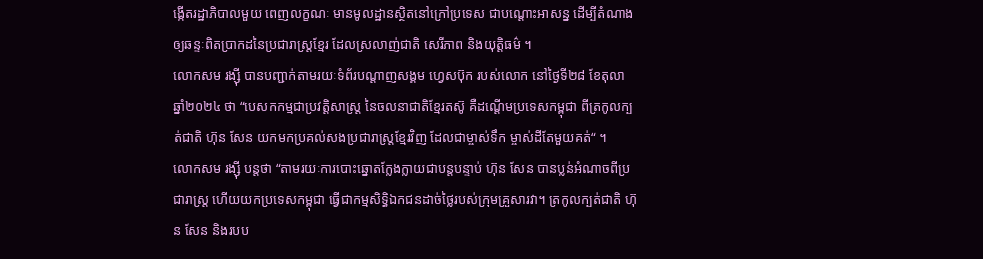ង្កើតរដ្ឋាភិបាលមួយ ពេញលក្ខណៈ មានមូលដ្ឋានស្ថិតនៅក្រៅប្រទេស ជាបណ្តោះអាសន្ន ដើម្បីតំណាងឲ្យឆន្ទៈពិតប្រាកដនៃប្រជារាស្ត្រខ្មែរ ដែលស្រលាញ់ជាតិ សេរីភាព និងយុត្តិធម៌ ។
លោកសម រង្ស៊ី បានបញ្ជាក់តាមរយៈទំព័របណ្ដាញសង្គម ហ្វេសប៊ុក របស់លោក នៅថ្ងៃទី២៨ ខែតុលា ឆ្នាំ២០២៤ ថា “បេសកកម្មជាប្រវត្តិសាស្ត្រ នៃចលនាជាតិខ្មែរតស៊ូ គឺដណ្តើមប្រទេសកម្ពុជា ពីត្រកូលក្បត់ជាតិ ហ៊ុន សែន យកមកប្រគល់សងប្រជារាស្ត្រខ្មែរវិញ ដែលជាម្ចាស់ទឹក ម្ចាស់ដីតែមួយគត់“ ។
លោកសម រង្ស៊ី បន្តថា “តាមរយៈការបោះឆ្នោតក្លែងក្លាយជាបន្តបន្ទាប់ ហ៊ុន សែន បានប្លន់អំណាចពីប្រជារាស្ត្រ ហើយយកប្រទេសកម្ពុជា ធ្វើជាកម្មសិទ្ធិឯកជនដាច់ថ្លៃរបស់ក្រុមគ្រួសារវា។ ត្រកូលក្បត់ជាតិ ហ៊ុន សែន និងរបប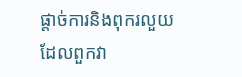ផ្តាច់ការនិងពុករលួយ ដែលពួកវា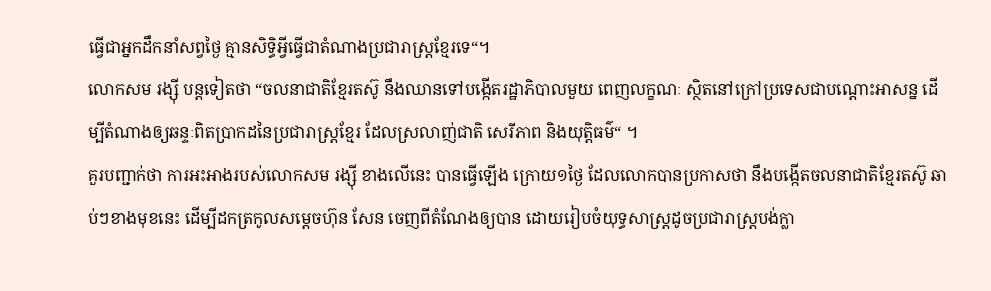ធ្វើជាអ្នកដឹកនាំសព្វថ្ងៃ គ្មានសិទ្ធិអ្វីធ្វើជាតំណាងប្រជារាស្ត្រខ្មែរទេ“។
លោកសម រង្ស៊ី បន្តទៀតថា “ចលនាជាតិខ្មែរតស៊ូ នឹងឈានទៅបង្កើតរដ្ឋាភិបាលមួយ ពេញលក្ខណៈ ស្ថិតនៅក្រៅប្រទេសជាបណ្តោះអាសន្ន ដើម្បីតំណាងឲ្យឆន្ទៈពិតប្រាកដនៃប្រជារាស្ត្រខ្មែរ ដែលស្រលាញ់ជាតិ សេរីភាព និងយុត្តិធម៌“ ។
គួរបញ្ជាក់ថា ការអះអាងរបស់លោកសម រង្ស៊ី ខាងលើនេះ បានធ្វើឡើង ក្រោយ១ថ្ងៃ ដែលលោកបានប្រកាសថា នឹងបង្កើតចលនាជាតិខ្មែរតស៊ូ ឆាប់ៗខាងមុខនេះ ដើម្បីដកត្រកូលសម្តេចហ៊ុន សែន ចេញពីតំណែងឲ្យបាន ដោយរៀបចំយុទ្ធសាស្ត្រដូចប្រជារាស្ត្របង់ក្លា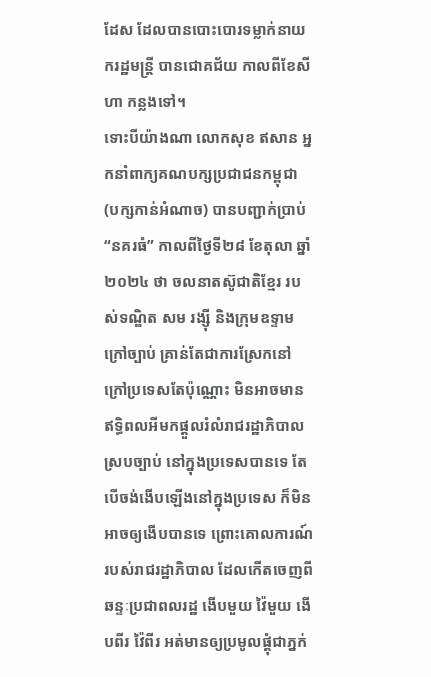ដែស ដែលបានបោះបោរទម្លាក់នាយករដ្ឋមន្ត្រី បានជោគជ័យ កាលពីខែសីហា កន្លងទៅ។
ទោះបីយ៉ាងណា លោកសុខ ឥសាន អ្នកនាំពាក្យគណបក្សប្រជាជនកម្ពុជា (បក្សកាន់អំណាច) បានបញ្ជាក់ប្រាប់ “នគរធំ” កាលពីថ្ងៃទី២៨ ខែតុលា ឆ្នាំ២០២៤ ថា ចលនាតស៊ូជាតិខ្មែរ របស់ទណ្ឌិត សម រង្ស៊ី និងក្រុមឧទ្ទាមក្រៅច្បាប់ គ្រាន់តែជាការស្រែកនៅក្រៅប្រទេសតែប៉ុណ្ណោះ មិនអាចមានឥទ្ធិពលអីមកផ្ដួលរំលំរាជរដ្ឋាភិបាលស្របច្បាប់ នៅក្នុងប្រទេសបានទេ តែបើចង់ងើបឡើងនៅក្នុងប្រទេស ក៏មិនអាចឲ្យងើបបានទេ ព្រោះគោលការណ៍របស់រាជរដ្ឋាភិបាល ដែលកើតចេញពីឆន្ទៈប្រជាពលរដ្ឋ ងើបមួយ វ៉ៃមួយ ងើបពីរ វ៉ៃពីរ អត់មានឲ្យប្រមូលផ្ដុំជាភ្នក់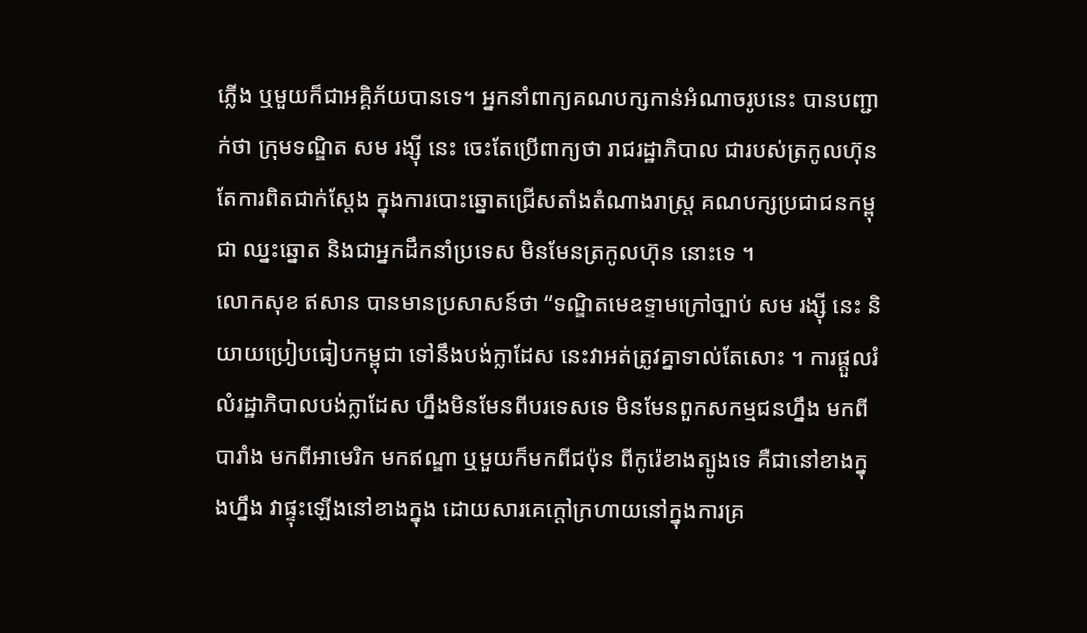ភ្លើង ឬមួយក៏ជាអគ្គិភ័យបានទេ។ អ្នកនាំពាក្យគណបក្សកាន់អំណាចរូបនេះ បានបញ្ជាក់ថា ក្រុមទណ្ឌិត សម រង្ស៊ី នេះ ចេះតែប្រើពាក្យថា រាជរដ្ឋាភិបាល ជារបស់ត្រកូលហ៊ុន តែការពិតជាក់ស្ដែង ក្នុងការបោះឆ្នោតជ្រើសតាំងតំណាងរាស្ត្រ គណបក្សប្រជាជនកម្ពុជា ឈ្នះឆ្នោត និងជាអ្នកដឹកនាំប្រទេស មិនមែនត្រកូលហ៊ុន នោះទេ ។
លោកសុខ ឥសាន បានមានប្រសាសន៍ថា “ទណ្ឌិតមេឧទ្ទាមក្រៅច្បាប់ សម រង្ស៊ី នេះ និយាយប្រៀបធៀបកម្ពុជា ទៅនឹងបង់ក្លាដែស នេះវាអត់ត្រូវគ្នាទាល់តែសោះ ។ ការផ្ដួលរំលំរដ្ឋាភិបាលបង់ក្លាដែស ហ្នឹងមិនមែនពីបរទេសទេ មិនមែនពួកសកម្មជនហ្នឹង មកពីបារាំង មកពីអាមេរិក មកឥណ្ឌា ឬមួយក៏មកពីជប៉ុន ពីកូរ៉េខាងត្បូងទេ គឺជានៅខាងក្នុងហ្នឹង វាផ្ទុះឡើងនៅខាងក្នុង ដោយសារគេក្ដៅក្រហាយនៅក្នុងការគ្រ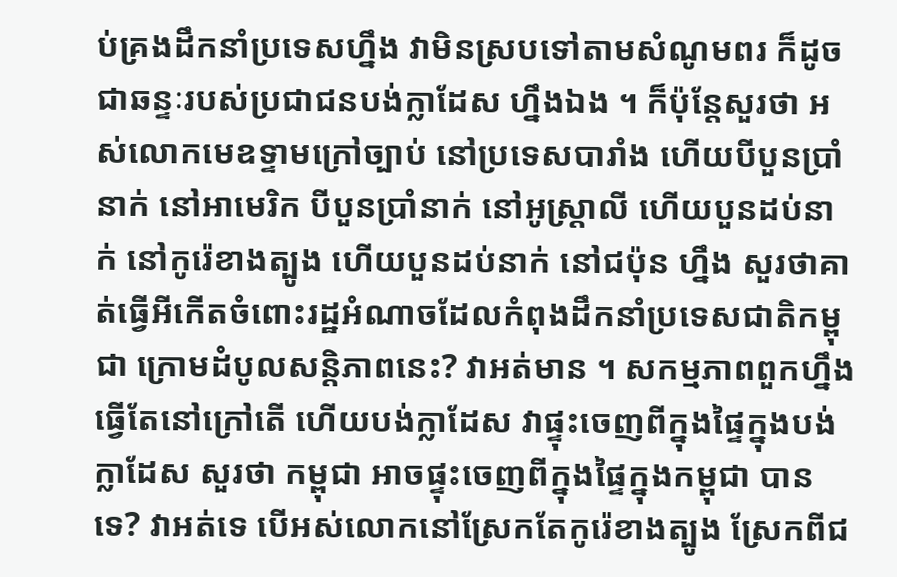ប់គ្រងដឹកនាំប្រទេសហ្នឹង វាមិនស្របទៅតាមសំណូមពរ ក៏ដូចជាឆន្ទៈរបស់ប្រជាជនបង់ក្លាដែស ហ្នឹងឯង ។ ក៏ប៉ុន្តែសួរថា អស់លោកមេឧទ្ទាមក្រៅច្បាប់ នៅប្រទេសបារាំង ហើយបីបួនប្រាំនាក់ នៅអាមេរិក បីបួនប្រាំនាក់ នៅអូស្រ្តាលី ហើយបួនដប់នាក់ នៅកូរ៉េខាងត្បូង ហើយបួនដប់នាក់ នៅជប៉ុន ហ្នឹង សួរថាគាត់ធ្វើអីកើតចំពោះរដ្ឋអំណាចដែលកំពុងដឹកនាំប្រទេសជាតិកម្ពុជា ក្រោមដំបូលសន្តិភាពនេះ? វាអត់មាន ។ សកម្មភាពពួកហ្នឹង ធ្វើតែនៅក្រៅតើ ហើយបង់ក្លាដែស វាផ្ទុះចេញពីក្នុងផ្ទៃក្នុងបង់ក្លាដែស សួរថា កម្ពុជា អាចផ្ទុះចេញពីក្នុងផ្ទៃក្នុងកម្ពុជា បានទេ? វាអត់ទេ បើអស់លោកនៅស្រែកតែកូរ៉េខាងត្បូង ស្រែកពីជ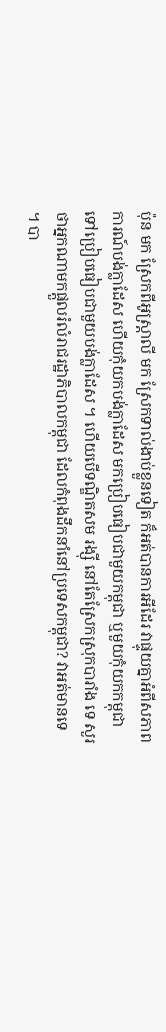ប៉ុន មក ស្រែកពីអូស្រ្តាលី មក ស្រែកទាល់ងាប់ខ្លួនទៀត ក៏អត់បានការអីដែរ វាផ្ទុយគ្នាអំពីសភាពការណ៍បង់ក្លាដែស ហើយកុំយកបង់ក្លាដែស មកប្រៀបធៀបជាមួយកម្ពុជា ឬមួយកុំយកកម្ពុជា ទៅប្រៀបធៀបជាមួយបង់ក្លាដែស ។ ហើយបើទណ្ឌិតសម រង្ស៊ី នៅតែស្រែកស្រុកបារាំង ទេ សួរថាអ្នកណាមកផ្ដួលរំលំរាជរដ្ឋាភិបាលកម្ពុជា ដែលកំពុងដឹកនាំនៅប្រទេសកម្ពុជា? វាអត់មានទេ ។ បា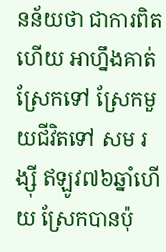នន័យថា ជាការពិតហើយ អាហ្នឹងគាត់ស្រែកទៅ ស្រែកមួយជីវិតទៅ សម រង្ស៊ី ឥឡូវ៧៦ឆ្នាំហើយ ស្រែកបានប៉ុ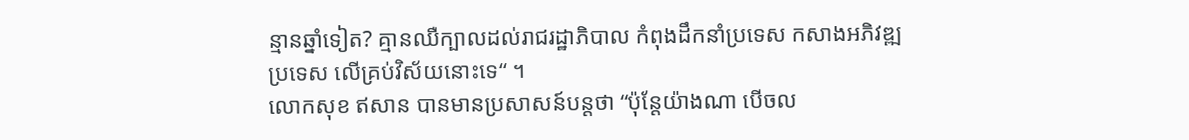ន្មានឆ្នាំទៀត? គ្មានឈឺក្បាលដល់រាជរដ្ឋាភិបាល កំពុងដឹកនាំប្រទេស កសាងអភិវឌ្ឍប្រទេស លើគ្រប់វិស័យនោះទេ“ ។
លោកសុខ ឥសាន បានមានប្រសាសន៍បន្តថា “ប៉ុន្តែយ៉ាងណា បើចល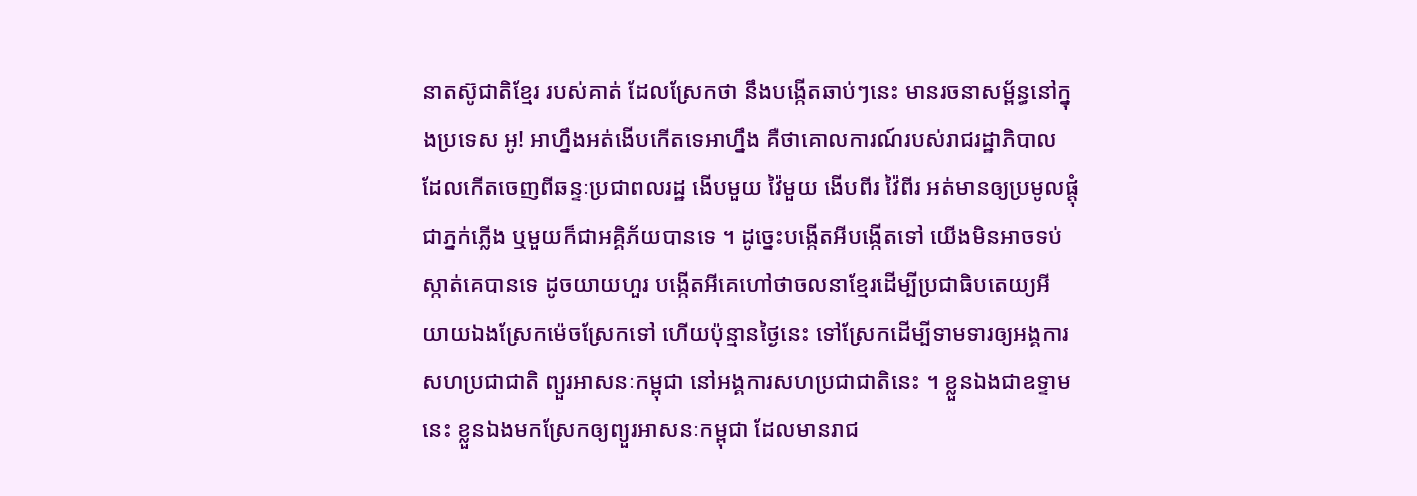នាតស៊ូជាតិខ្មែរ របស់គាត់ ដែលស្រែកថា នឹងបង្កើតឆាប់ៗនេះ មានរចនាសម្ព័ន្ធនៅក្នុងប្រទេស អូ! អាហ្នឹងអត់ងើបកើតទេអាហ្នឹង គឺថាគោលការណ៍របស់រាជរដ្ឋាភិបាល ដែលកើតចេញពីឆន្ទៈប្រជាពលរដ្ឋ ងើបមួយ វ៉ៃមួយ ងើបពីរ វ៉ៃពីរ អត់មានឲ្យប្រមូលផ្ដុំជាភ្នក់ភ្លើង ឬមួយក៏ជាអគ្គិភ័យបានទេ ។ ដូច្នេះបង្កើតអីបង្កើតទៅ យើងមិនអាចទប់ស្កាត់គេបានទេ ដូចយាយហួរ បង្កើតអីគេហៅថាចលនាខ្មែរដើម្បីប្រជាធិបតេយ្យអី យាយឯងស្រែកម៉េចស្រែកទៅ ហើយប៉ុន្មានថ្ងៃនេះ ទៅស្រែកដើម្បីទាមទារឲ្យអង្គការសហប្រជាជាតិ ព្យួរអាសនៈកម្ពុជា នៅអង្គការសហប្រជាជាតិនេះ ។ ខ្លួនឯងជាឧទ្ទាមនេះ ខ្លួនឯងមកស្រែកឲ្យព្យួរអាសនៈកម្ពុជា ដែលមានរាជ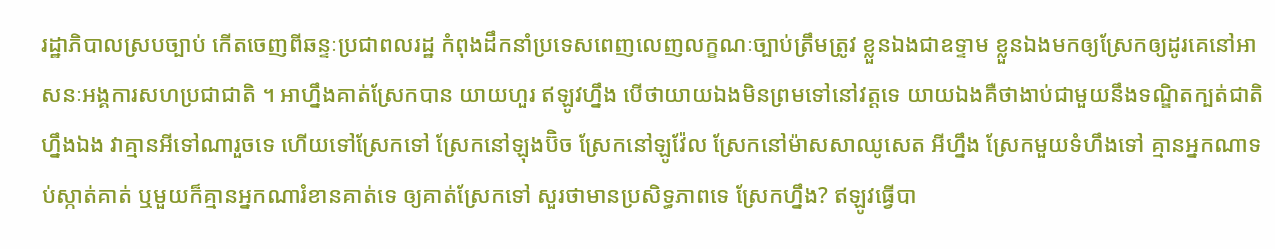រដ្ឋាភិបាលស្របច្បាប់ កើតចេញពីឆន្ទៈប្រជាពលរដ្ឋ កំពុងដឹកនាំប្រទេសពេញលេញលក្ខណៈច្បាប់ត្រឹមត្រូវ ខ្លួនឯងជាឧទ្ទាម ខ្លួនឯងមកឲ្យស្រែកឲ្យដូរគេនៅអាសនៈអង្គការសហប្រជាជាតិ ។ អាហ្នឹងគាត់ស្រែកបាន យាយហួរ ឥឡូវហ្នឹង បើថាយាយឯងមិនព្រមទៅនៅវត្តទេ យាយឯងគឺថាងាប់ជាមួយនឹងទណ្ឌិតក្បត់ជាតិហ្នឹងឯង វាគ្មានអីទៅណារួចទេ ហើយទៅស្រែកទៅ ស្រែកនៅឡុងប៊ិច ស្រែកនៅឡូវ៉ែល ស្រែកនៅម៉ាសសាឈូសេត អីហ្នឹង ស្រែកមួយទំហឹងទៅ គ្មានអ្នកណាទប់ស្កាត់គាត់ ឬមួយក៏គ្មានអ្នកណារំខានគាត់ទេ ឲ្យគាត់ស្រែកទៅ សួរថាមានប្រសិទ្ធភាពទេ ស្រែកហ្នឹង? ឥឡូវធ្វើបា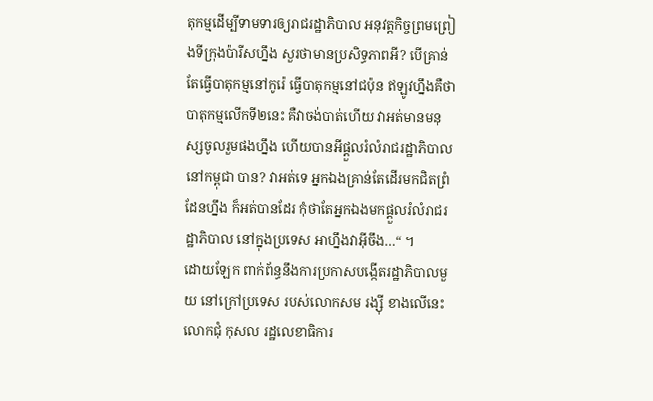តុកម្មដើម្បីទាមទារឲ្យរាជរដ្ឋាភិបាល អនុវត្តកិច្ចព្រមព្រៀងទីក្រុងប៉ារីសហ្នឹង សួរថាមានប្រសិទ្ធភាពអី? បើគ្រាន់តែធ្វើបាតុកម្មនៅកូរ៉េ ធ្វើបាតុកម្មនៅជប៉ុន ឥឡូវហ្នឹងគឺថា បាតុកម្មលើកទី២នេះ គឺវាចង់បាត់ហើយ វាអត់មានមនុស្សចូលរួមផងហ្នឹង ហើយបានអីផ្ដួលរំលំរាជរដ្ឋាភិបាលនៅកម្ពុជា បាន? វាអត់ទេ អ្នកឯងគ្រាន់តែដើរមកជិតព្រំដែនហ្នឹង ក៏អត់បានដែរ កុំថាតែអ្នកឯងមកផ្ដួលរំលំរាជរដ្ឋាភិបាល នៅក្នុងប្រទេស អាហ្នឹងវាអ៊ីចឹង…“ ។
ដោយឡែក ពាក់ព័ន្ធនឹងការប្រកាសបង្កើតរដ្ឋាភិបាលមួយ នៅក្រៅប្រទេស របស់លោកសម រង្ស៊ី ខាងលើនេះ លោកជុំ កុសល រដ្ឋលេខាធិការ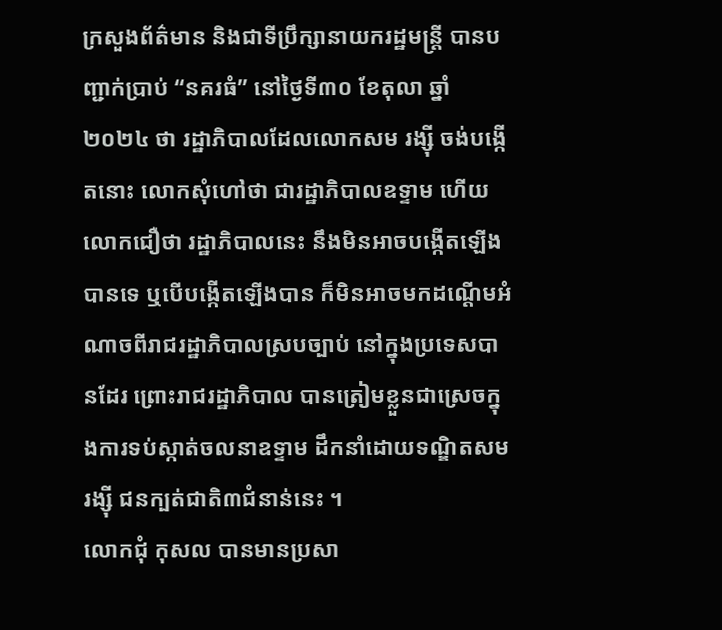ក្រសួងព័ត៌មាន និងជាទីប្រឹក្សានាយករដ្ឋមន្រ្តី បានបញ្ជាក់ប្រាប់ “នគរធំ” នៅថ្ងៃទី៣០ ខែតុលា ឆ្នាំ២០២៤ ថា រដ្ឋាភិបាលដែលលោកសម រង្ស៊ី ចង់បង្កើតនោះ លោកសុំហៅថា ជារដ្ឋាភិបាលឧទ្ទាម ហើយលោកជឿថា រដ្ឋាភិបាលនេះ នឹងមិនអាចបង្កើតឡើងបានទេ ឬបើបង្កើតឡើងបាន ក៏មិនអាចមកដណ្ដើមអំណាចពីរាជរដ្ឋាភិបាលស្របច្បាប់ នៅក្នុងប្រទេសបានដែរ ព្រោះរាជរដ្ឋាភិបាល បានត្រៀមខ្លួនជាស្រេចក្នុងការទប់ស្កាត់ចលនាឧទ្ទាម ដឹកនាំដោយទណ្ឌិតសម រង្ស៊ី ជនក្បត់ជាតិ៣ជំនាន់នេះ ។
លោកជុំ កុសល បានមានប្រសា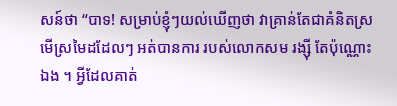សន៍ថា “បាទ! សម្រាប់ខ្ញុំៗយល់ឃើញថា វាគ្រាន់តែជាគំនិតស្រមើស្រមៃដដែលៗ អត់បានការ របស់លោកសម រង្ស៊ី តែប៉ុណ្ណោះឯង ។ អ្វីដែលគាត់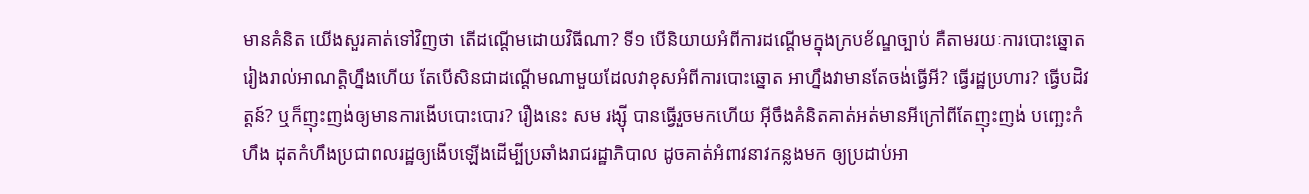មានគំនិត យើងសួរគាត់ទៅវិញថា តើដណ្ដើមដោយវិធីណា? ទី១ បើនិយាយអំពីការដណ្ដើមក្នុងក្របខ័ណ្ឌច្បាប់ គឺតាមរយៈការបោះឆ្នោត រៀងរាល់អាណត្តិហ្នឹងហើយ តែបើសិនជាដណ្ដើមណាមួយដែលវាខុសអំពីការបោះឆ្នោត អាហ្នឹងវាមានតែចង់ធ្វើអី? ធ្វើរដ្ឋប្រហារ? ធ្វើបដិវត្តន៍? ឬក៏ញុះញង់ឲ្យមានការងើបបោះបោរ? រឿងនេះ សម រង្ស៊ី បានធ្វើរួចមកហើយ អ៊ីចឹងគំនិតគាត់អត់មានអីក្រៅពីតែញុះញង់ បញ្ឆេះកំហឹង ដុតកំហឹងប្រជាពលរដ្ឋឲ្យងើបឡើងដើម្បីប្រឆាំងរាជរដ្ឋាភិបាល ដូចគាត់អំពាវនាវកន្លងមក ឲ្យប្រដាប់អា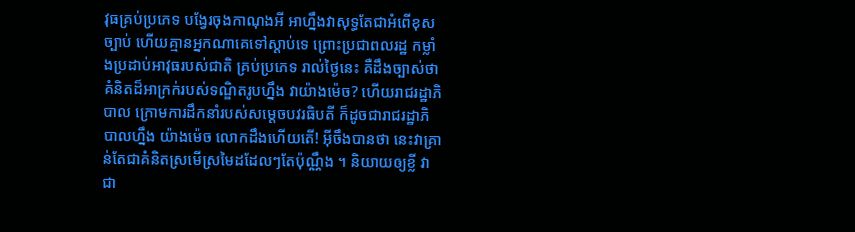វុធគ្រប់ប្រភេទ បង្វែរចុងកាណុងអី អាហ្នឹងវាសុទ្ធតែជាអំពើខុសច្បាប់ ហើយគ្មានអ្នកណាគេទៅស្ដាប់ទេ ព្រោះប្រជាពលរដ្ឋ កម្លាំងប្រដាប់អាវុធរបស់ជាតិ គ្រប់ប្រភេទ រាល់ថ្ងៃនេះ គឺដឹងច្បាស់ថា គំនិតដ៏អាក្រក់របស់ទណ្ឌិតរូបហ្នឹង វាយ៉ាងម៉េច? ហើយរាជរដ្ឋាភិបាល ក្រោមការដឹកនាំរបស់សម្ដេចបវរធិបតី ក៏ដូចជារាជរដ្ឋាភិបាលហ្នឹង យ៉ាងម៉េច លោកដឹងហើយតើ! អ៊ីចឹងបានថា នេះវាគ្រាន់តែជាគំនិតស្រមើស្រមៃដដែលៗតែប៉ុណ្ណឹង ។ និយាយឲ្យខ្លី វាជា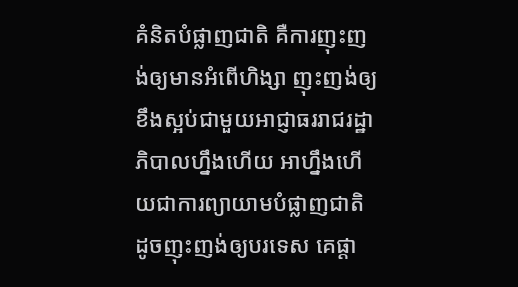គំនិតបំផ្លាញជាតិ គឺការញុះញង់ឲ្យមានអំពើហិង្សា ញុះញង់ឲ្យខឹងស្អប់ជាមួយអាជ្ញាធររាជរដ្ឋាភិបាលហ្នឹងហើយ អាហ្នឹងហើយជាការព្យាយាមបំផ្លាញជាតិ ដូចញុះញង់ឲ្យបរទេស គេផ្ដា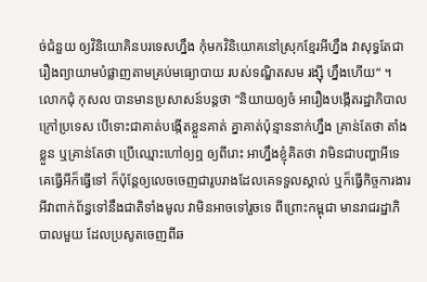ច់ជំនួយ ឲ្យវិនិយោគិនបរទេសហ្នឹង កុំមកវិនិយោគនៅស្រុកខ្មែរអីហ្នឹង វាសុទ្ធតែជារឿងព្យាយាមបំផ្លាញតាមគ្រប់មធ្យោបាយ របស់ទណ្ឌិតសម រង្ស៊ី ហ្នឹងហើយ“ ។
លោកជុំ កុសល បានមានប្រសាសន៍បន្តថា “និយាយឲ្យចំ អារឿងបង្កើតរដ្ឋាភិបាលក្រៅប្រទេស បើទោះជាគាត់បង្កើតខ្លួនគាត់ គ្នាគាត់ប៉ុន្មាននាក់ហ្នឹង គ្រាន់តែថា តាំងខ្លួន ឬគ្រាន់តែថា ប្រើឈ្មោះហៅឲ្យឮ ឲ្យពីរោះ អាហ្នឹងខ្ញុំគិតថា វាមិនជាបញ្ហាអីទេ គេធ្វើអីក៏ធ្វើទៅ ក៏ប៉ុន្តែឲ្យលេចចេញជារូបរាងដែលគេទទួលស្គាល់ ឬក៏ធ្វើកិច្ចការងារអីវាពាក់ព័ន្ធទៅនឹងជាតិទាំងមូល វាមិនអាចទៅរួចទេ ពីព្រោះកម្ពុជា មានរាជរដ្ឋាភិបាលមួយ ដែលប្រសូតចេញពីឆ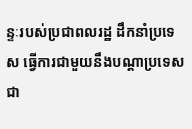ន្ទៈរបស់ប្រជាពលរដ្ឋ ដឹកនាំប្រទេស ធ្វើការជាមួយនឹងបណ្ដាប្រទេសជា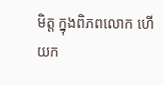មិត្ត ក្នុងពិភពលោក ហើយក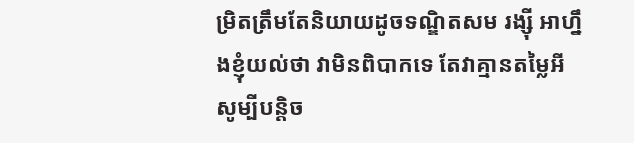ម្រិតត្រឹមតែនិយាយដូចទណ្ឌិតសម រង្ស៊ី អាហ្នឹងខ្ញុំយល់ថា វាមិនពិបាកទេ តែវាគ្មានតម្លៃអីសូម្បីបន្តិច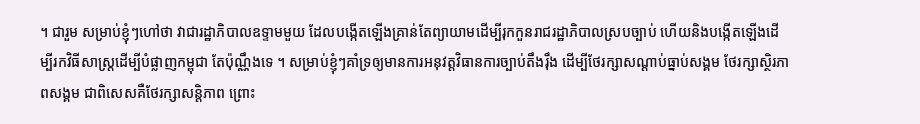។ ជារួម សម្រាប់ខ្ញុំៗហៅថា វាជារដ្ឋាភិបាលឧទ្ទាមមួយ ដែលបង្កើតឡើងគ្រាន់តែព្យាយាមដើម្បីរុកកួនរាជរដ្ឋាភិបាលស្របច្បាប់ ហើយនិងបង្កើតឡើងដើម្បីរកវិធីសាស្រ្តដើម្បីបំផ្លាញកម្ពុជា តែប៉ុណ្ណឹងទេ ។ សម្រាប់ខ្ញុំៗគាំទ្រឲ្យមានការអនុវត្តវិធានការច្បាប់តឹងរ៉ឹង ដើម្បីថែរក្សាសណ្ដាប់ធ្នាប់សង្គម ថែរក្សាស្ថិរភាពសង្គម ជាពិសេសគឺថែរក្សាសន្តិភាព ព្រោះ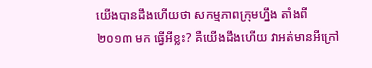យើងបានដឹងហើយថា សកម្មភាពក្រុមហ្នឹង តាំងពី២០១៣ មក ធ្វើអីខ្លះ? គឺយើងដឹងហើយ វាអត់មានអីក្រៅ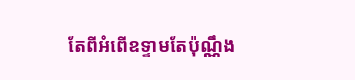តែពីអំពើឧទ្ទាមតែប៉ុណ្ណឹង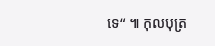ទេ“ ៕ កុលបុត្រ